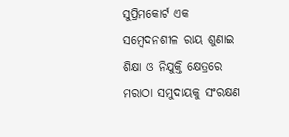ସୁପ୍ରିମକୋର୍ଟ ଏକ ସମ୍ବେଦନଶୀଳ ରାୟ ଶୁଣାଇ ଶିକ୍ଷା ଓ ନିଯୁକ୍ତି କ୍ଷେତ୍ରରେ ମରାଠା ସମୁଦାୟକୁ ସଂରକ୍ଷଣ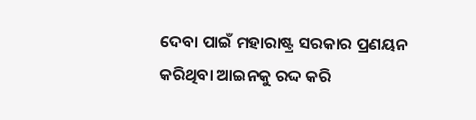ଦେବା ପାଇଁ ମହାରାଷ୍ଟ୍ର ସରକାର ପ୍ରଣୟନ କରିଥିବା ଆଇନକୁ ରଦ୍ଦ କରି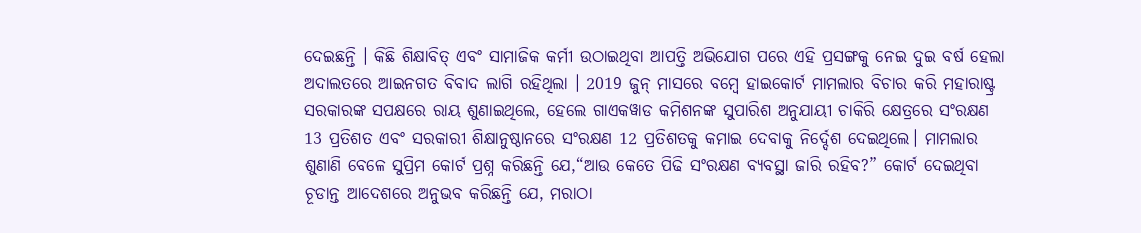ଦେଇଛନ୍ତି । କିଛି ଶିକ୍ଷାବିତ୍ ଏବଂ ସାମାଜିକ କର୍ମୀ ଉଠାଇଥିବା ଆପତ୍ତି ଅଭିଯୋଗ ପରେ ଏହି ପ୍ରସଙ୍ଗକୁ ନେଇ ଦୁଇ ବର୍ଷ ହେଲା ଅଦାଲତରେ ଆଇନଗତ ବିବାଦ ଲାଗି ରହିଥିଲା । 2019 ଜୁନ୍ ମାସରେ ବମ୍ବେ ହାଇକୋର୍ଟ ମାମଲାର ବିଚାର କରି ମହାରାଷ୍ଟ୍ର ସରକାରଙ୍କ ସପକ୍ଷରେ ରାୟ ଶୁଣାଇଥିଲେ, ହେଲେ ଗାଏକୱାଡ କମିଶନଙ୍କ ସୁପାରିଶ ଅନୁଯାୟୀ ଚାକିରି କ୍ଷେତ୍ରରେ ସଂରକ୍ଷଣ 13 ପ୍ରତିଶତ ଏବଂ ସରକାରୀ ଶିକ୍ଷାନୁଷ୍ଠାନରେ ସଂରକ୍ଷଣ 12 ପ୍ରତିଶତକୁ କମାଇ ଦେବାକୁ ନିର୍ଦ୍ଦେଶ ଦେଇଥିଲେ। ମାମଲାର ଶୁଣାଣି ବେଳେ ସୁପ୍ରିମ କୋର୍ଟ ପ୍ରଶ୍ନ କରିଛନ୍ତି ଯେ,“ଆଉ କେତେ ପିଢି ସଂରକ୍ଷଣ ବ୍ୟବସ୍ଥା ଜାରି ରହିବ?” କୋର୍ଟ ଦେଇଥିବା ଚୂଡାନ୍ତ ଆଦେଶରେ ଅନୁଭବ କରିଛନ୍ତି ଯେ, ମରାଠା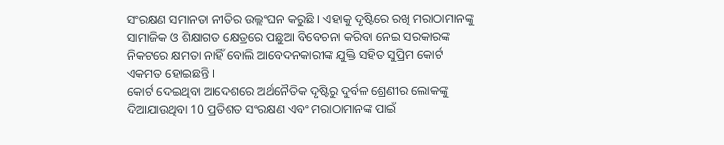ସଂରକ୍ଷଣ ସମାନତା ନୀତିର ଉଲ୍ଲଂଘନ କରୁଛି । ଏହାକୁ ଦୃଷ୍ଟିରେ ରଖି ମରାଠାମାନଙ୍କୁ ସାମାଜିକ ଓ ଶିକ୍ଷାଗତ କ୍ଷେତ୍ରରେ ପଛୁଆ ବିବେଚନା କରିବା ନେଇ ସରକାରଙ୍କ ନିକଟରେ କ୍ଷମତା ନାହିଁ ବୋଲି ଆବେଦନକାରୀଙ୍କ ଯୁକ୍ତି ସହିତ ସୁପ୍ରିମ କୋର୍ଟ ଏକମତ ହୋଇଛନ୍ତି ।
କୋର୍ଟ ଦେଇଥିବା ଆଦେଶରେ ଅର୍ଥନୈତିକ ଦୃଷ୍ଟିରୁ ଦୁର୍ବଳ ଶ୍ରେଣୀର ଲୋକଙ୍କୁ ଦିଆଯାଉଥିବା 10 ପ୍ରତିଶତ ସଂରକ୍ଷଣ ଏବଂ ମରାଠାମାନଙ୍କ ପାଇଁ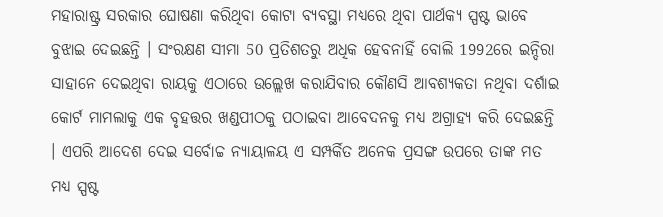ମହାରାଷ୍ଟ୍ର ସରକାର ଘୋଷଣା କରିଥିବା କୋଟା ବ୍ୟବସ୍ଥା ମଧ୍ୟରେ ଥିବା ପାର୍ଥକ୍ୟ ସ୍ପଷ୍ଟ ଭାବେ ବୁଝାଇ ଦେଇଛନ୍ତି । ସଂରକ୍ଷଣ ସୀମା 50 ପ୍ରତିଶତରୁ ଅଧିକ ହେବନାହିଁ ବୋଲି 1992ରେ ଇନ୍ଦିରା ସାହାନେ ଦେଇଥିବା ରାୟକୁ ଏଠାରେ ଉଲ୍ଲେଖ କରାଯିବାର କୌଣସି ଆବଶ୍ୟକତା ନଥିବା ଦର୍ଶାଇ କୋର୍ଟ ମାମଲାକୁ ଏକ ବୃହତ୍ତର ଖଣ୍ଡପୀଠକୁ ପଠାଇବା ଆବେଦନକୁ ମଧ୍ୟ ଅଗ୍ରାହ୍ୟ କରି ଦେଇଛନ୍ତି । ଏପରି ଆଦେଶ ଦେଇ ସର୍ବୋଚ୍ଚ ନ୍ୟାୟାଳୟ ଏ ସମ୍ପର୍କିତ ଅନେକ ପ୍ରସଙ୍ଗ ଉପରେ ତାଙ୍କ ମତ ମଧ୍ୟ ସ୍ପଷ୍ଟ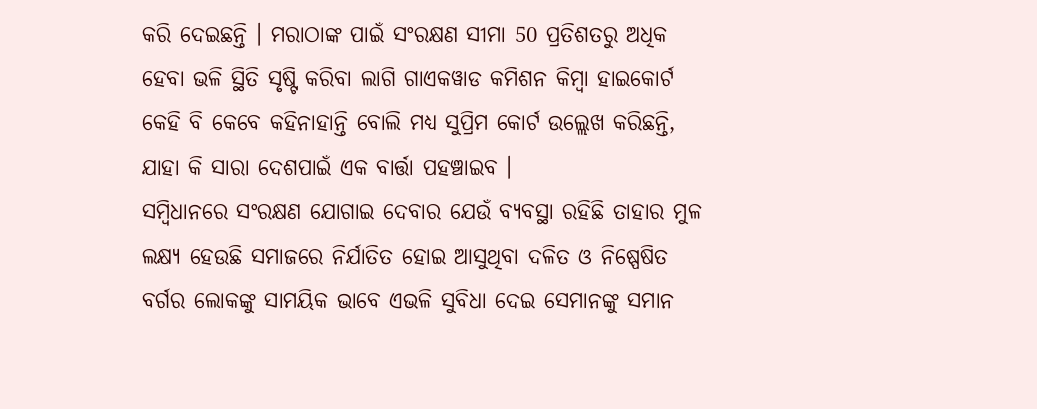କରି ଦେଇଛନ୍ତି । ମରାଠାଙ୍କ ପାଇଁ ସଂରକ୍ଷଣ ସୀମା 50 ପ୍ରତିଶତରୁ ଅଧିକ ହେବା ଭଳି ସ୍ଥିତି ସୃଷ୍ଟି କରିବା ଲାଗି ଗାଏକୱାଡ କମିଶନ କିମ୍ବା ହାଇକୋର୍ଟ କେହି ବି କେବେ କହିନାହାନ୍ତି ବୋଲି ମଧ୍ୟ ସୁପ୍ରିମ କୋର୍ଟ ଉଲ୍ଲେଖ କରିଛନ୍ତି, ଯାହା କି ସାରା ଦେଶପାଇଁ ଏକ ବାର୍ତ୍ତା ପହଞ୍ଚାଇବ ।
ସମ୍ବିଧାନରେ ସଂରକ୍ଷଣ ଯୋଗାଇ ଦେବାର ଯେଉଁ ବ୍ୟବସ୍ଥା ରହିଛି ତାହାର ମୁଳ ଲକ୍ଷ୍ୟ ହେଉଛି ସମାଜରେ ନିର୍ଯାତିତ ହୋଇ ଆସୁଥିବା ଦଳିତ ଓ ନିଷ୍ପେଷିତ ବର୍ଗର ଲୋକଙ୍କୁ ସାମୟିକ ଭାବେ ଏଭଳି ସୁବିଧା ଦେଇ ସେମାନଙ୍କୁ ସମାନ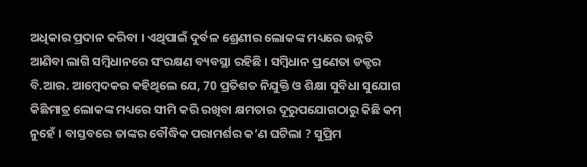ଅଧିକାର ପ୍ରଦାନ କରିବା । ଏଥିପାଇଁ ଦୁର୍ବଳ ଶ୍ରେଣୀର ଲୋକଙ୍କ ମଧ୍ୟରେ ଉନ୍ନତି ଆଣିବା ଲାଗି ସମ୍ବିଧାନରେ ସଂରକ୍ଷଣ ବ୍ୟବସ୍ଥା ରହିଛି । ସମ୍ବିଧାନ ପ୍ରଣେତା ଡକ୍ଟର ବି.ଆର. ଆମ୍ବେଦକର କହିଥିଲେ ଯେ, 70 ପ୍ରତିଶତ ନିଯୁକ୍ତି ଓ ଶିକ୍ଷା ସୁବିଧା ସୁଯୋଗ କିଛିମାତ୍ର ଲୋକଙ୍କ ମଧ୍ୟରେ ସୀମି କରି ରଖିବା କ୍ଷମତାର ଦୂରୁପଯୋଗଠାରୁ କିଛି କମ୍ ନୁହେଁ । ବାସ୍ତବରେ ତାଙ୍କର ବୌଦ୍ଧିକ ପରାମର୍ଶର କ’ଣ ଘଟିଲା ? ସୁପ୍ରିମ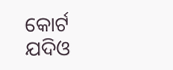କୋର୍ଟ ଯଦିଓ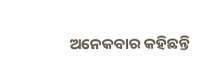ଅନେକବାର କହିଛନ୍ତି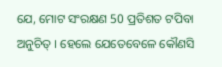ଯେ, ମୋଟ ସଂରକ୍ଷଣ 50 ପ୍ରତିଶତ ଟପିବା ଅନୁଚିତ୍ । ହେଲେ ଯେତେବେଳେ କୌଣସି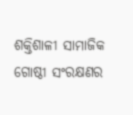ଶକ୍ତିଶାଳୀ ସାମାଜିକ ଗୋଷ୍ଠୀ ସଂରକ୍ଷଣର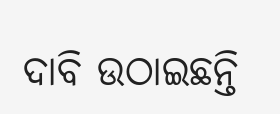ଦାବି ଉଠାଇଛନ୍ତି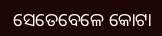ସେତେବେଳେ କୋଟା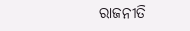ରାଜନୀତି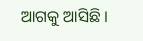ଆଗକୁ ଆସିଛି ।